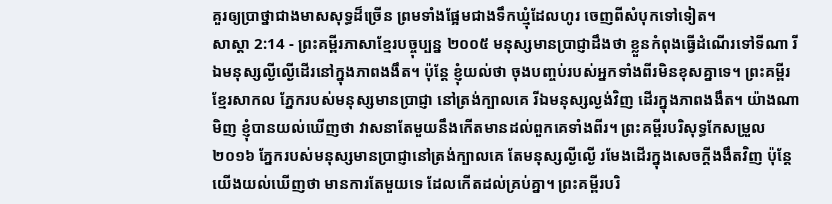គួរឲ្យប្រាថ្នាជាងមាសសុទ្ធដ៏ច្រើន ព្រមទាំងផ្អែមជាងទឹកឃ្មុំដែលហូរ ចេញពីសំបុកទៅទៀត។
សាស្តា 2:14 - ព្រះគម្ពីរភាសាខ្មែរបច្ចុប្បន្ន ២០០៥ មនុស្សមានប្រាជ្ញាដឹងថា ខ្លួនកំពុងធ្វើដំណើរទៅទីណា រីឯមនុស្សល្ងីល្ងើដើរនៅក្នុងភាពងងឹត។ ប៉ុន្តែ ខ្ញុំយល់ថា ចុងបញ្ចប់របស់អ្នកទាំងពីរមិនខុសគ្នាទេ។ ព្រះគម្ពីរខ្មែរសាកល ភ្នែករបស់មនុស្សមានប្រាជ្ញា នៅត្រង់ក្បាលគេ រីឯមនុស្សល្ងង់វិញ ដើរក្នុងភាពងងឹត។ យ៉ាងណាមិញ ខ្ញុំបានយល់ឃើញថា វាសនាតែមួយនឹងកើតមានដល់ពួកគេទាំងពីរ។ ព្រះគម្ពីរបរិសុទ្ធកែសម្រួល ២០១៦ ភ្នែករបស់មនុស្សមានប្រាជ្ញានៅត្រង់ក្បាលគេ តែមនុស្សល្ងីល្ងើ រមែងដើរក្នុងសេចក្ដីងងឹតវិញ ប៉ុន្តែ យើងយល់ឃើញថា មានការតែមួយទេ ដែលកើតដល់គ្រប់គ្នា។ ព្រះគម្ពីរបរិ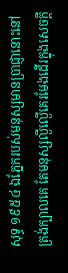សុទ្ធ ១៩៥៤ ឯភ្នែករបស់មនុស្សមានប្រាជ្ញានោះនៅត្រង់ក្បាលគេ តែមនុស្សល្ងីល្ងើគេរមែងដើរក្នុងសេចក្ដី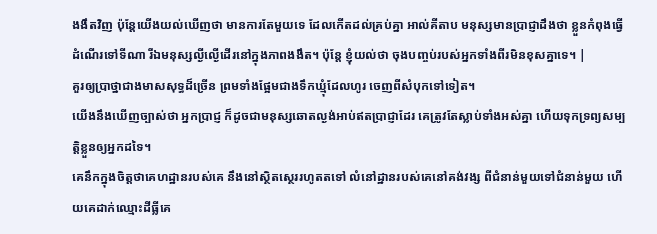ងងឹតវិញ ប៉ុន្តែយើងយល់ឃើញថា មានការតែមួយទេ ដែលកើតដល់គ្រប់គ្នា អាល់គីតាប មនុស្សមានប្រាជ្ញាដឹងថា ខ្លួនកំពុងធ្វើដំណើរទៅទីណា រីឯមនុស្សល្ងីល្ងើដើរនៅក្នុងភាពងងឹត។ ប៉ុន្តែ ខ្ញុំយល់ថា ចុងបញ្ចប់របស់អ្នកទាំងពីរមិនខុសគ្នាទេ។ |
គួរឲ្យប្រាថ្នាជាងមាសសុទ្ធដ៏ច្រើន ព្រមទាំងផ្អែមជាងទឹកឃ្មុំដែលហូរ ចេញពីសំបុកទៅទៀត។
យើងនឹងឃើញច្បាស់ថា អ្នកប្រាជ្ញ ក៏ដូចជាមនុស្សឆោតល្ងង់អាប់ឥតប្រាជ្ញាដែរ គេត្រូវតែស្លាប់ទាំងអស់គ្នា ហើយទុកទ្រព្យសម្បត្តិខ្លួនឲ្យអ្នកដទៃ។
គេនឹកក្នុងចិត្តថាគេហដ្ឋានរបស់គេ នឹងនៅស្ថិតស្ថេររហូតតទៅ លំនៅដ្ឋានរបស់គេនៅគង់វង្ស ពីជំនាន់មួយទៅជំនាន់មួយ ហើយគេដាក់ឈ្មោះដីធ្លីគេ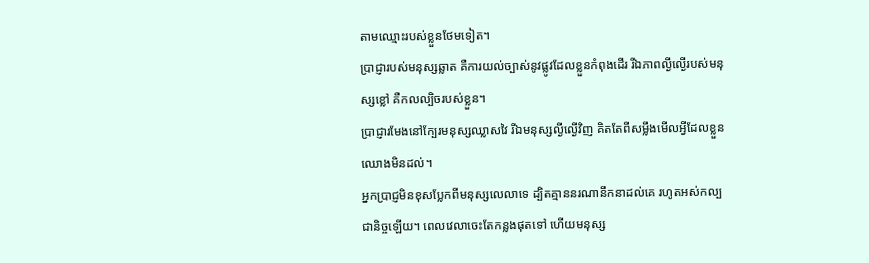តាមឈ្មោះរបស់ខ្លួនថែមទៀត។
ប្រាជ្ញារបស់មនុស្សឆ្លាត គឺការយល់ច្បាស់នូវផ្លូវដែលខ្លួនកំពុងដើរ រីឯភាពល្ងីល្ងើរបស់មនុស្សខ្លៅ គឺកលល្បិចរបស់ខ្លួន។
ប្រាជ្ញារមែងនៅក្បែរមនុស្សឈ្លាសវៃ រីឯមនុស្សល្ងីល្ងើវិញ គិតតែពីសម្លឹងមើលអ្វីដែលខ្លួនឈោងមិនដល់។
អ្នកប្រាជ្ញមិនខុសប្លែកពីមនុស្សលេលាទេ ដ្បិតគ្មាននរណានឹកនាដល់គេ រហូតអស់កល្បជានិច្ចឡើយ។ ពេលវេលាចេះតែកន្លងផុតទៅ ហើយមនុស្ស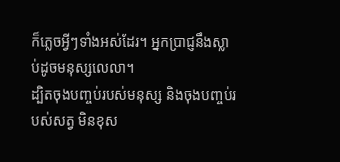ក៏ភ្លេចអ្វីៗទាំងអស់ដែរ។ អ្នកប្រាជ្ញនឹងស្លាប់ដូចមនុស្សលេលា។
ដ្បិតចុងបញ្ចប់របស់មនុស្ស និងចុងបញ្ចប់របស់សត្វ មិនខុស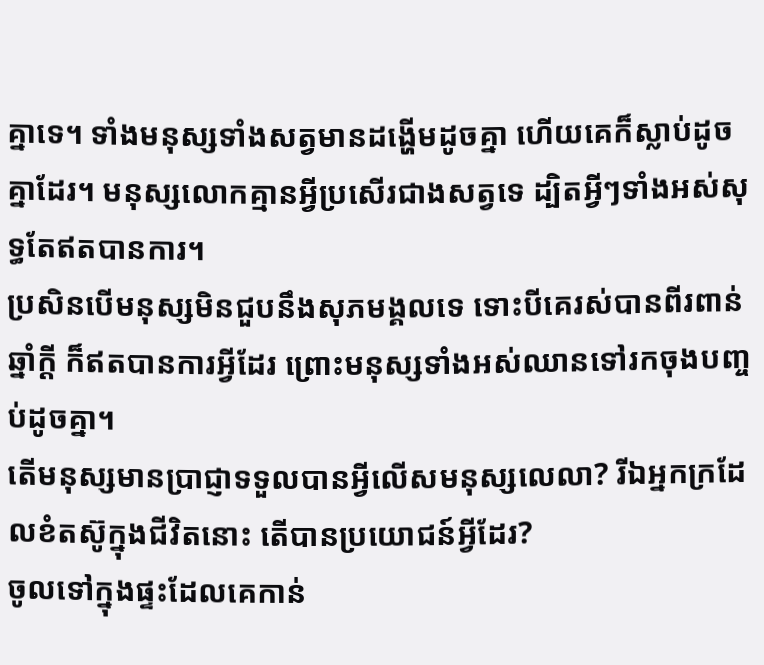គ្នាទេ។ ទាំងមនុស្សទាំងសត្វមានដង្ហើមដូចគ្នា ហើយគេក៏ស្លាប់ដូចគ្នាដែរ។ មនុស្សលោកគ្មានអ្វីប្រសើរជាងសត្វទេ ដ្បិតអ្វីៗទាំងអស់សុទ្ធតែឥតបានការ។
ប្រសិនបើមនុស្សមិនជួបនឹងសុភមង្គលទេ ទោះបីគេរស់បានពីរពាន់ឆ្នាំក្ដី ក៏ឥតបានការអ្វីដែរ ព្រោះមនុស្សទាំងអស់ឈានទៅរកចុងបញ្ចប់ដូចគ្នា។
តើមនុស្សមានប្រាជ្ញាទទួលបានអ្វីលើសមនុស្សលេលា? រីឯអ្នកក្រដែលខំតស៊ូក្នុងជីវិតនោះ តើបានប្រយោជន៍អ្វីដែរ?
ចូលទៅក្នុងផ្ទះដែលគេកាន់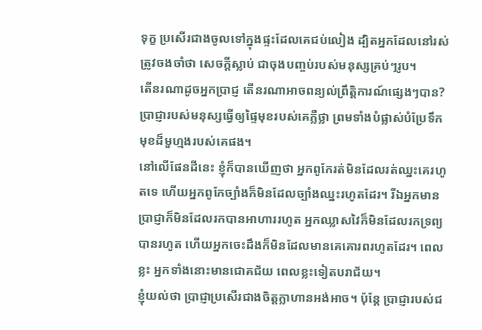ទុក្ខ ប្រសើរជាងចូលទៅក្នុងផ្ទះដែលគេជប់លៀង ដ្បិតអ្នកដែលនៅរស់ត្រូវចងចាំថា សេចក្ដីស្លាប់ ជាចុងបញ្ចប់របស់មនុស្សគ្រប់ៗរូប។
តើនរណាដូចអ្នកប្រាជ្ញ តើនរណាអាចពន្យល់ព្រឹត្តិការណ៍ផ្សេងៗបាន? ប្រាជ្ញារបស់មនុស្សធ្វើឲ្យផ្ទៃមុខរបស់គេភ្លឺថ្លា ព្រមទាំងបំផ្លាស់បំប្រែទឹកមុខដ៏មួហ្មងរបស់គេផង។
នៅលើផែនដីនេះ ខ្ញុំក៏បានឃើញថា អ្នកពូកែរត់មិនដែលរត់ឈ្នះគេរហូតទេ ហើយអ្នកពូកែច្បាំងក៏មិនដែលច្បាំងឈ្នះរហូតដែរ។ រីឯអ្នកមានប្រាជ្ញាក៏មិនដែលរកបានអាហាររហូត អ្នកឈ្លាសវៃក៏មិនដែលរកទ្រព្យបានរហូត ហើយអ្នកចេះដឹងក៏មិនដែលមានគេគោរពរហូតដែរ។ ពេលខ្លះ អ្នកទាំងនោះមានជោគជ័យ ពេលខ្លះទៀតបរាជ័យ។
ខ្ញុំយល់ថា ប្រាជ្ញាប្រសើរជាងចិត្តក្លាហានអង់អាច។ ប៉ុន្តែ ប្រាជ្ញារបស់ជ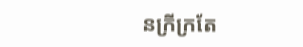នក្រីក្រតែ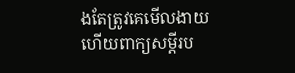ងតែត្រូវគេមើលងាយ ហើយពាក្យសម្ដីរប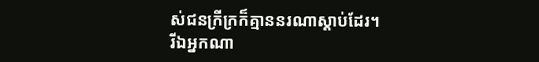ស់ជនក្រីក្រក៏គ្មាននរណាស្ដាប់ដែរ។
រីឯអ្នកណា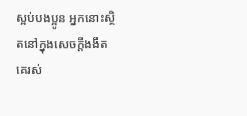ស្អប់បងប្អូន អ្នកនោះស្ថិតនៅក្នុងសេចក្ដីងងឹត គេរស់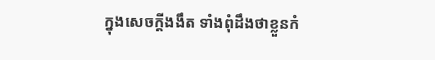ក្នុងសេចក្ដីងងឹត ទាំងពុំដឹងថាខ្លួនកំ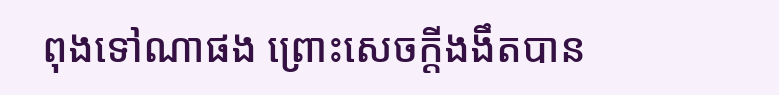ពុងទៅណាផង ព្រោះសេចក្ដីងងឹតបាន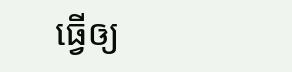ធ្វើឲ្យ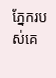ភ្នែករបស់គេ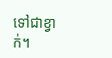ទៅជាខ្វាក់។